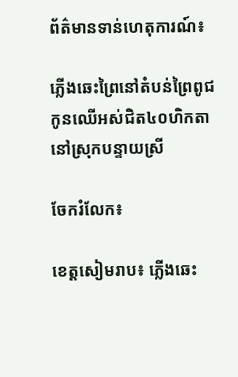ព័ត៌មានទាន់ហេតុការណ៍៖

ភ្លើងឆេះព្រៃនៅតំបន់ព្រៃពូជកូនឈើអស់ជិត៤០ហិកតានៅស្រុកបន្ទាយស្រី

ចែករំលែក៖

ខេត្តសៀមរាប៖ ភ្លើងឆេះ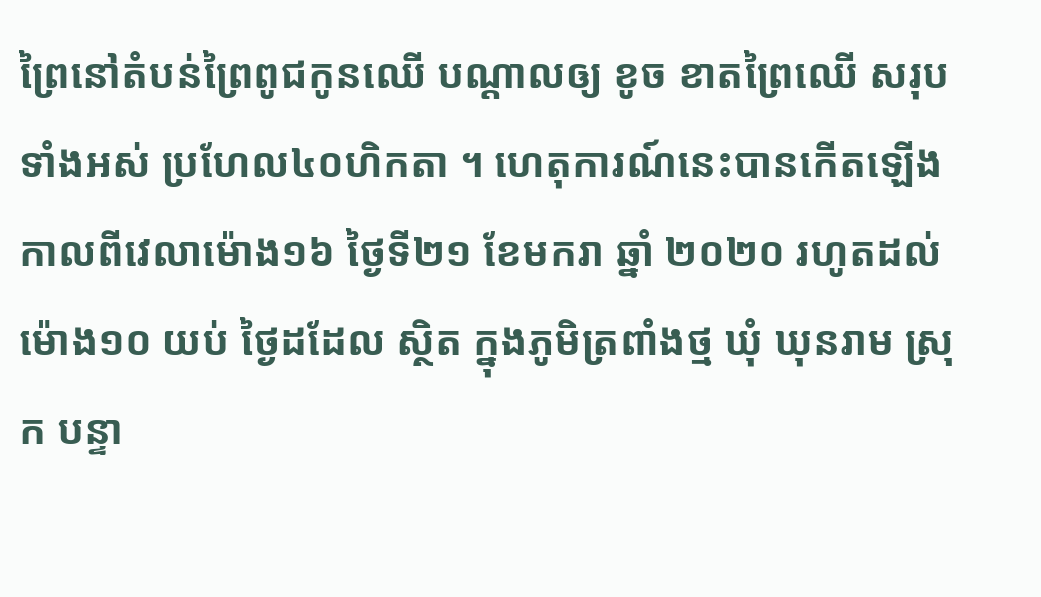ព្រៃនៅតំបន់ព្រៃពូជកូនឈើ បណ្តាលឲ្យ ខូច ខាតព្រៃឈើ សរុបទាំងអស់ ប្រហែល៤០ហិកតា ។ ហេតុការណ៍នេះបានកើតឡើងកាលពីវេលាម៉ោង១៦ ថ្ងៃទី២១ ខែមករា ឆ្នាំ ២០២០ រហូតដល់ ម៉ោង១០ យប់ ថ្ងៃដដែល ស្ថិត ក្នុងភូមិត្រពាំងថ្ម ឃុំ ឃុនរាម ស្រុក បន្ទា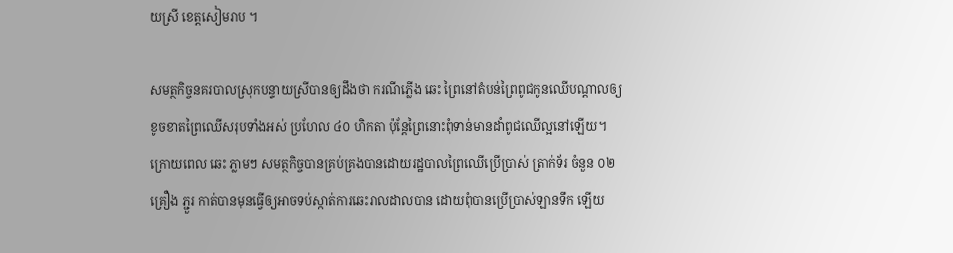យស្រី ខេត្តសៀមរាប ។

សមត្ថកិច្ចនគរបាលស្រុកបន្ទាយស្រីបានឲ្យដឹងថា ករណីភ្លើង ឆេះ ព្រៃនៅតំបន់ព្រៃពូជកូនឈើបណ្តាលឲ្យខូចខាតព្រៃឈើសរុបទាំងអស់ ប្រហែល ៤០ ហិកតា ប៉ុន្តែព្រៃនោះពុំទាន់មានដាំពូជឈើល្អនៅឡើយ។ ក្រោយពេល ឆេះ ភ្លាមៗ សមត្ថកិច្ចបានគ្រប់គ្រងបានដោយរដ្ឋបាលព្រៃឈើប្រើប្រាស់ ត្រាក់ទ័រ ចំនួន ០២ គ្រឿង ភ្ជួរ កាត់បានមុនធ្វើឲ្យអាចទប់ស្កាត់ការឆេះរាលដាលបាន ដោយពុំបានប្រើប្រាស់ឡានទឹក ឡើយ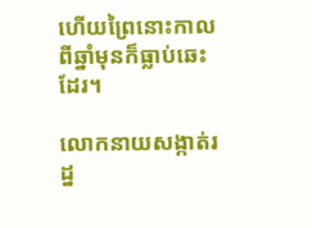ហើយព្រៃនោះកាលពីឆ្នាំមុនក៏ធ្លាប់ឆេះដែរ។

លោកនាយសង្កាត់រដ្ន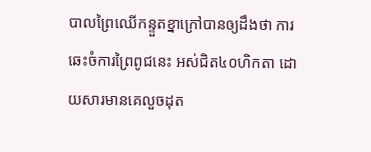បាលព្រៃឈើកន្ទួតខ្នាក្រៅបានឲ្យដឹងថា ការឆេះចំការព្រៃពូជនេះ អស់ជិត៤០ហិកតា ដោយសារមានគេលួចដុត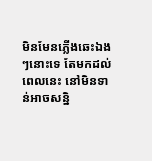មិនមែនភ្លើងឆេះឯងៗនោះទេ តែមកដល់ពេលនេះ នៅមិនទាន់អាចសន្និ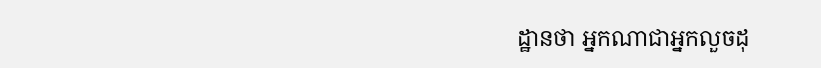ដ្ឋានថា អ្នកណាជាអ្នកលួចដុ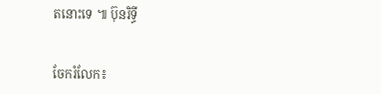តនោះទេ ៕ ប៊ុនរិទ្ធី


ចែករំលែក៖